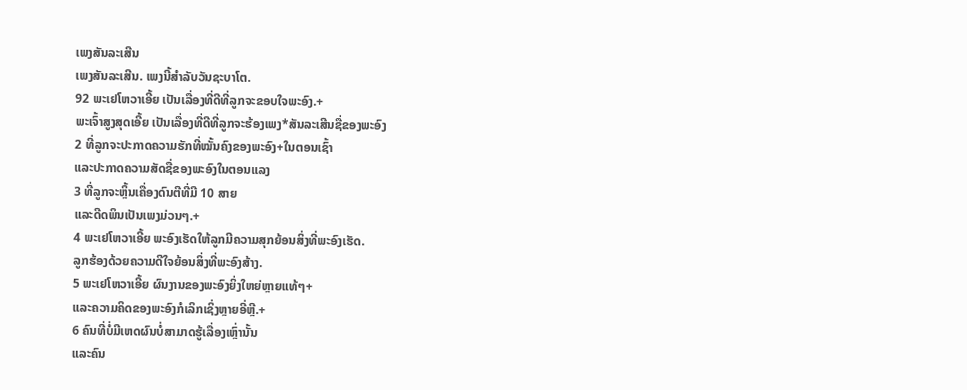ເພງສັນລະເສີນ
ເພງສັນລະເສີນ. ເພງນີ້ສຳລັບວັນຊະບາໂຕ.
92 ພະເຢໂຫວາເອີ້ຍ ເປັນເລື່ອງທີ່ດີທີ່ລູກຈະຂອບໃຈພະອົງ.+
ພະເຈົ້າສູງສຸດເອີ້ຍ ເປັນເລື່ອງທີ່ດີທີ່ລູກຈະຮ້ອງເພງ*ສັນລະເສີນຊື່ຂອງພະອົງ
2 ທີ່ລູກຈະປະກາດຄວາມຮັກທີ່ໝັ້ນຄົງຂອງພະອົງ+ໃນຕອນເຊົ້າ
ແລະປະກາດຄວາມສັດຊື່ຂອງພະອົງໃນຕອນແລງ
3 ທີ່ລູກຈະຫຼິ້ນເຄື່ອງດົນຕີທີ່ມີ 10 ສາຍ
ແລະດີດພິນເປັນເພງມ່ວນໆ.+
4 ພະເຢໂຫວາເອີ້ຍ ພະອົງເຮັດໃຫ້ລູກມີຄວາມສຸກຍ້ອນສິ່ງທີ່ພະອົງເຮັດ.
ລູກຮ້ອງດ້ວຍຄວາມດີໃຈຍ້ອນສິ່ງທີ່ພະອົງສ້າງ.
5 ພະເຢໂຫວາເອີ້ຍ ຜົນງານຂອງພະອົງຍິ່ງໃຫຍ່ຫຼາຍແທ້ໆ+
ແລະຄວາມຄິດຂອງພະອົງກໍເລິກເຊິ່ງຫຼາຍອີ່ຫຼີ.+
6 ຄົນທີ່ບໍ່ມີເຫດຜົນບໍ່ສາມາດຮູ້ເລື່ອງເຫຼົ່ານັ້ນ
ແລະຄົນ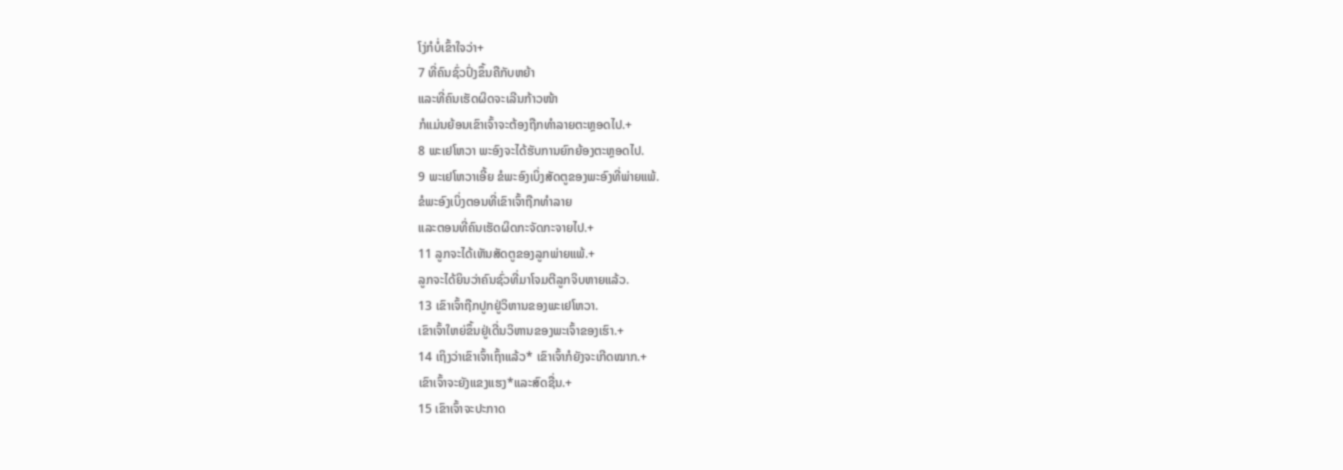ໂງ່ກໍບໍ່ເຂົ້າໃຈວ່າ+
7 ທີ່ຄົນຊົ່ວປົ່ງຂຶ້ນຄືກັບຫຍ້າ
ແລະທີ່ຄົນເຮັດຜິດຈະເລີນກ້າວໜ້າ
ກໍແມ່ນຍ້ອນເຂົາເຈົ້າຈະຕ້ອງຖືກທຳລາຍຕະຫຼອດໄປ.+
8 ພະເຢໂຫວາ ພະອົງຈະໄດ້ຮັບການຍົກຍ້ອງຕະຫຼອດໄປ.
9 ພະເຢໂຫວາເອີ້ຍ ຂໍພະອົງເບິ່ງສັດຕູຂອງພະອົງທີ່ພ່າຍແພ້.
ຂໍພະອົງເບິ່ງຕອນທີ່ເຂົາເຈົ້າຖືກທຳລາຍ
ແລະຕອນທີ່ຄົນເຮັດຜິດກະຈັດກະຈາຍໄປ.+
11 ລູກຈະໄດ້ເຫັນສັດຕູຂອງລູກພ່າຍແພ້.+
ລູກຈະໄດ້ຍິນວ່າຄົນຊົ່ວທີ່ມາໂຈມຕີລູກຈິບຫາຍແລ້ວ.
13 ເຂົາເຈົ້າຖືກປູກຢູ່ວິຫານຂອງພະເຢໂຫວາ.
ເຂົາເຈົ້າໃຫຍ່ຂຶ້ນຢູ່ເດີ່ນວິຫານຂອງພະເຈົ້າຂອງເຮົາ.+
14 ເຖິງວ່າເຂົາເຈົ້າເຖົ້າແລ້ວ* ເຂົາເຈົ້າກໍຍັງຈະເກີດໝາກ.+
ເຂົາເຈົ້າຈະຍັງແຂງແຮງ*ແລະສົດຊື່ນ.+
15 ເຂົາເຈົ້າຈະປະກາດ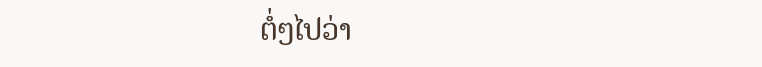ຕໍ່ໆໄປວ່າ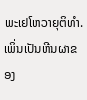ພະເຢໂຫວາຍຸຕິທຳ.
ເພິ່ນເປັນຫີນຜາຂອງ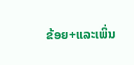ຂ້ອຍ+ແລະເພິ່ນ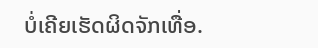ບໍ່ເຄີຍເຮັດຜິດຈັກເທື່ອ.